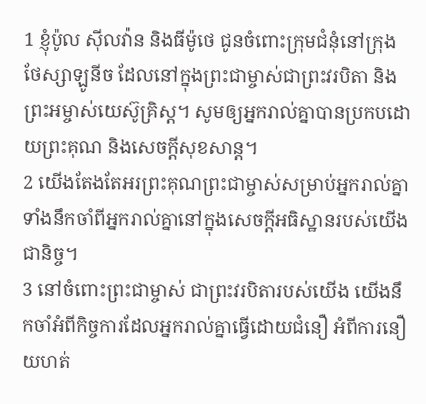1 ខ្ញុំប៉ូល ស៊ីលវ៉ាន និងធីម៉ូថេ ជូនចំពោះក្រុមជំនុំនៅក្រុងថែស្សាឡូនីច ដែលនៅក្នុងព្រះជាម្ចាស់ជាព្រះវរបិតា និងព្រះអម្ចាស់យេស៊ូគ្រិស្ដ។ សូមឲ្យអ្នករាល់គ្នាបានប្រកបដោយព្រះគុណ និងសេចក្ដីសុខសាន្ដ។
2 យើងតែងតែអរព្រះគុណព្រះជាម្ចាស់សម្រាប់អ្នករាល់គ្នា ទាំងនឹកចាំពីអ្នករាល់គ្នានៅក្នុងសេចក្ដីអធិស្ឋានរបស់យើងជានិច្ច។
3 នៅចំពោះព្រះជាម្ចាស់ ជាព្រះវរបិតារបស់យើង យើងនឹកចាំអំពីកិច្ចការដែលអ្នករាល់គ្នាធ្វើដោយជំនឿ អំពីការនឿយហត់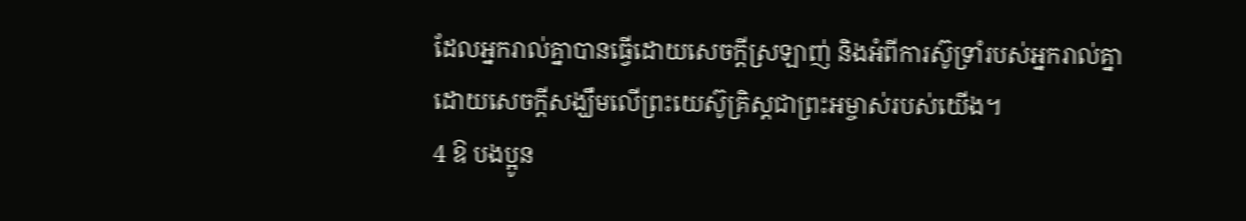ដែលអ្នករាល់គ្នាបានធ្វើដោយសេចក្ដីស្រឡាញ់ និងអំពីការស៊ូទ្រាំរបស់អ្នករាល់គ្នាដោយសេចក្ដីសង្ឃឹមលើព្រះយេស៊ូគ្រិស្ដជាព្រះអម្ចាស់របស់យើង។
4 ឱ បងប្អូន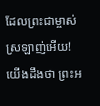ដែលព្រះជាម្ចាស់ស្រឡាញ់អើយ! យើងដឹងថា ព្រះអ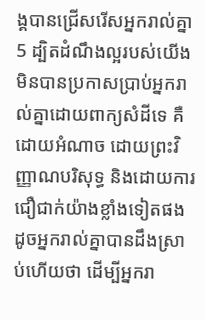ង្គបានជ្រើសរើសអ្នករាល់គ្នា
5 ដ្បិតដំណឹងល្អរបស់យើងមិនបានប្រកាសប្រាប់អ្នករាល់គ្នាដោយពាក្យសំដីទេ គឺដោយអំណាច ដោយព្រះវិញ្ញាណបរិសុទ្ធ និងដោយការជឿជាក់យ៉ាងខ្លាំងទៀតផង ដូចអ្នករាល់គ្នាបានដឹងស្រាប់ហើយថា ដើម្បីអ្នករា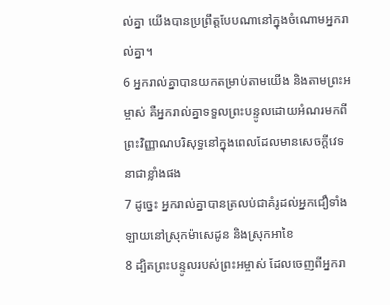ល់គ្នា យើងបានប្រព្រឹត្តបែបណានៅក្នុងចំណោមអ្នករាល់គ្នា។
6 អ្នករាល់គ្នាបានយកតម្រាប់តាមយើង និងតាមព្រះអម្ចាស់ គឺអ្នករាល់គ្នាទទួលព្រះបន្ទូលដោយអំណរមកពីព្រះវិញ្ញាណបរិសុទ្ធនៅក្នុងពេលដែលមានសេចក្ដីវេទនាជាខ្លាំងផង
7 ដូច្នេះ អ្នករាល់គ្នាបានត្រលប់ជាគំរូដល់អ្នកជឿទាំងឡាយនៅស្រុកម៉ាសេដូន និងស្រុកអាខៃ
8 ដ្បិតព្រះបន្ទូលរបស់ព្រះអម្ចាស់ ដែលចេញពីអ្នករា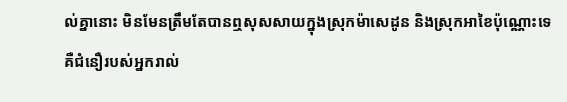ល់គ្នានោះ មិនមែនត្រឹមតែបានឮសុសសាយក្នុងស្រុកម៉ាសេដូន និងស្រុកអាខៃប៉ុណ្ណោះទេ គឺជំនឿរបស់អ្នករាល់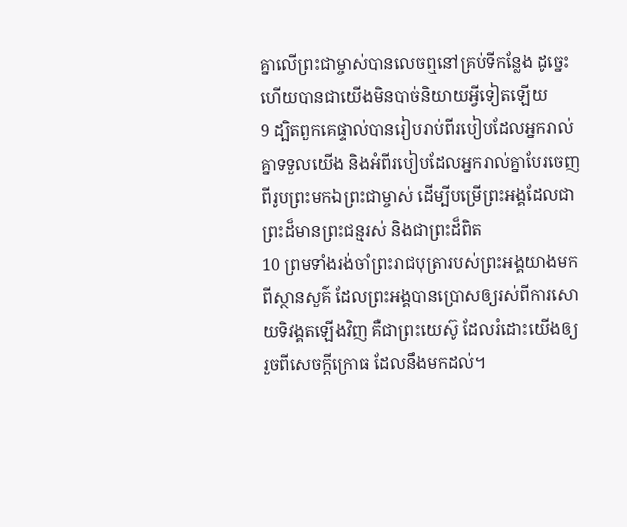គ្នាលើព្រះជាម្ចាស់បានលេចឮនៅគ្រប់ទីកន្លែង ដូច្នេះហើយបានជាយើងមិនបាច់និយាយអ្វីទៀតឡើយ
9 ដ្បិតពួកគេផ្ទាល់បានរៀបរាប់ពីរបៀបដែលអ្នករាល់គ្នាទទួលយើង និងអំពីរបៀបដែលអ្នករាល់គ្នាបែរចេញពីរូបព្រះមកឯព្រះជាម្ចាស់ ដើម្បីបម្រើព្រះអង្គដែលជាព្រះដ៏មានព្រះជន្មរស់ និងជាព្រះដ៏ពិត
10 ព្រមទាំងរង់ចាំព្រះរាជបុត្រារបស់ព្រះអង្គយាងមកពីស្ថានសួគ៌ ដែលព្រះអង្គបានប្រោសឲ្យរស់ពីការសោយទិវង្គតឡើងវិញ គឺជាព្រះយេស៊ូ ដែលរំដោះយើងឲ្យរួចពីសេចក្ដីក្រោធ ដែលនឹងមកដល់។